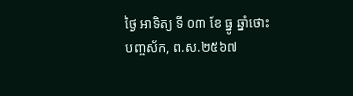ថ្ងៃ អាទិត្យ ទី ០៣ ខែ ធ្នូ ឆ្នាំថោះ បញ្ចស័ក, ព.ស.២៥៦៧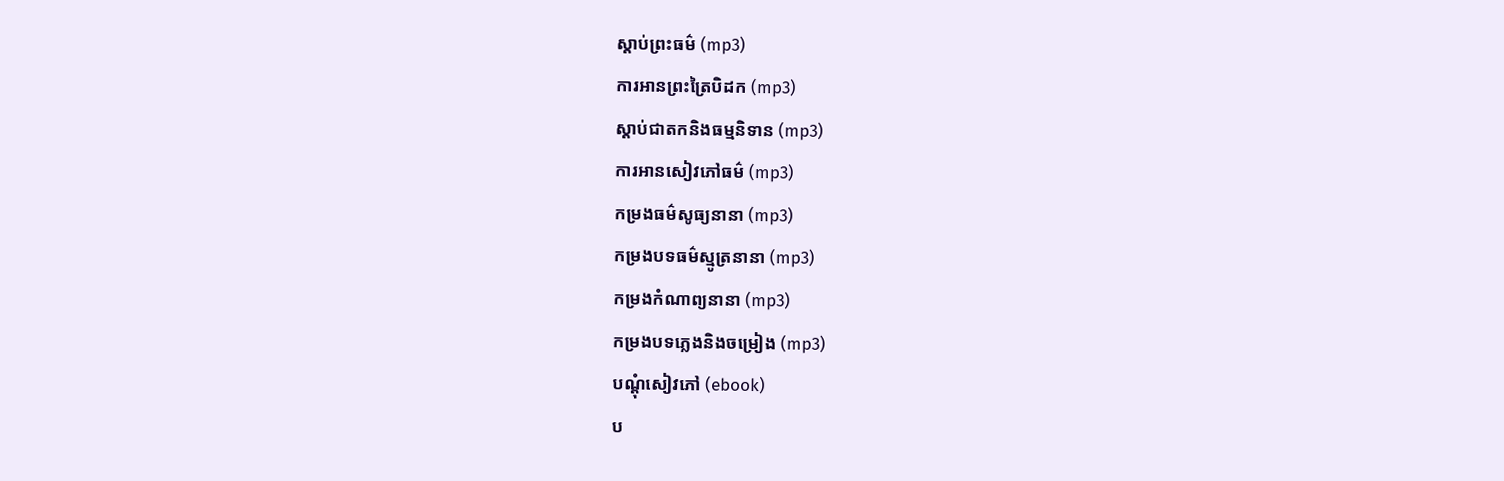ស្តាប់ព្រះធម៌ (mp3)
ការអានព្រះត្រៃបិដក (mp3)
ស្តាប់ជាតកនិងធម្មនិទាន (mp3)
ការអានសៀវភៅធម៌ (mp3)
កម្រងធម៌សូធ្យនានា (mp3)
កម្រងបទធម៌ស្មូត្រនានា (mp3)
កម្រងកំណាព្យនានា (mp3)
កម្រងបទភ្លេងនិងចម្រៀង (mp3)
បណ្តុំសៀវភៅ (ebook)
ប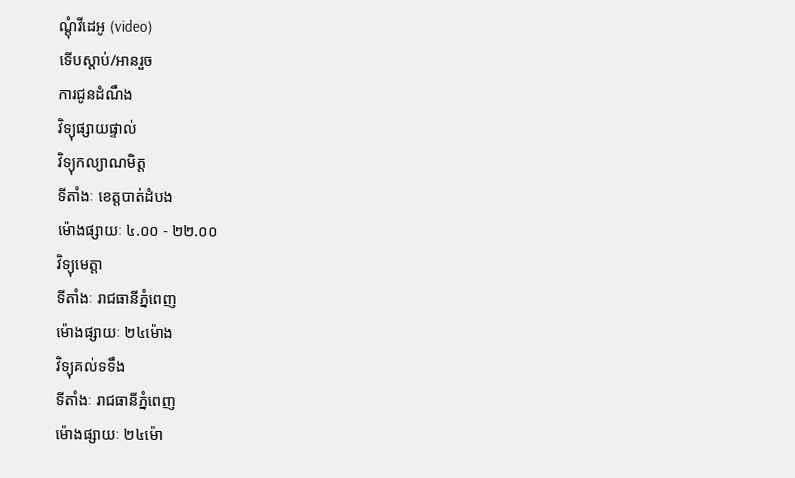ណ្តុំវីដេអូ (video)
ទើបស្តាប់/អានរួច
ការជូនដំណឹង
វិទ្យុផ្សាយផ្ទាល់
វិទ្យុកល្យាណមិត្ត
ទីតាំងៈ ខេត្តបាត់ដំបង
ម៉ោងផ្សាយៈ ៤.០០ - ២២.០០
វិទ្យុមេត្តា
ទីតាំងៈ រាជធានីភ្នំពេញ
ម៉ោងផ្សាយៈ ២៤ម៉ោង
វិទ្យុគល់ទទឹង
ទីតាំងៈ រាជធានីភ្នំពេញ
ម៉ោងផ្សាយៈ ២៤ម៉ោ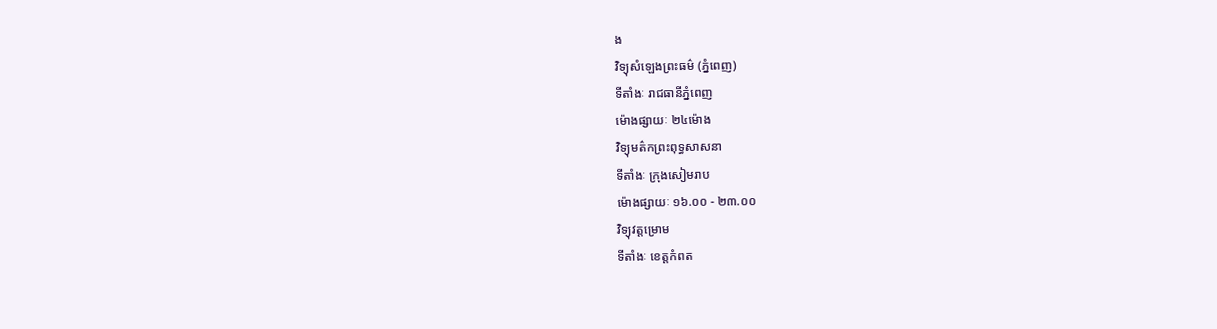ង
វិទ្យុសំឡេងព្រះធម៌ (ភ្នំពេញ)
ទីតាំងៈ រាជធានីភ្នំពេញ
ម៉ោងផ្សាយៈ ២៤ម៉ោង
វិទ្យុមត៌កព្រះពុទ្ធសាសនា
ទីតាំងៈ ក្រុងសៀមរាប
ម៉ោងផ្សាយៈ ១៦.០០ - ២៣.០០
វិទ្យុវត្តម្រោម
ទីតាំងៈ ខេត្តកំពត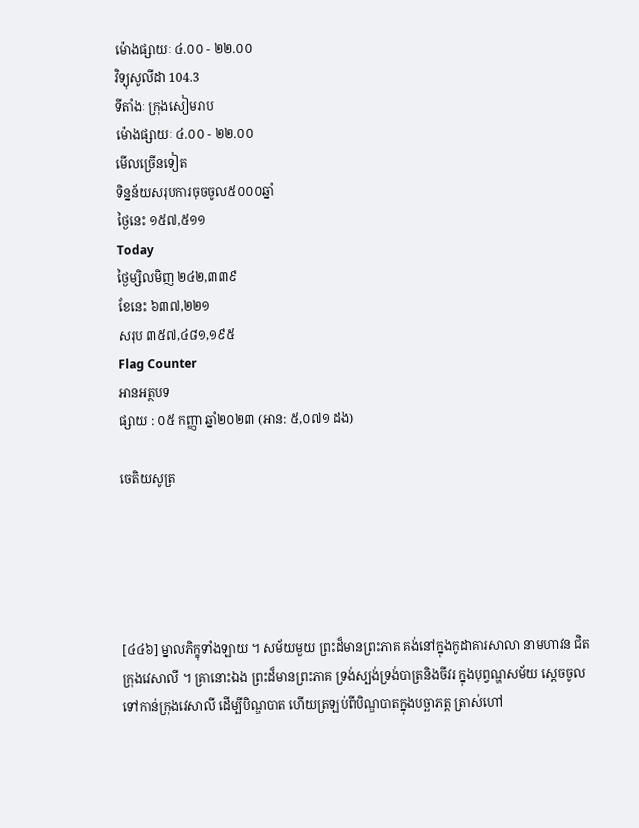ម៉ោងផ្សាយៈ ៤.០០ - ២២.០០
វិទ្យុសូលីដា 104.3
ទីតាំងៈ ក្រុងសៀមរាប
ម៉ោងផ្សាយៈ ៤.០០ - ២២.០០
មើលច្រើនទៀត
ទិន្នន័យសរុបការចុចចូល៥០០០ឆ្នាំ
ថ្ងៃនេះ ១៥៧,៥១១
Today
ថ្ងៃម្សិលមិញ ២៤២,៣៣៩
ខែនេះ ៦៣៧,២២១
សរុប ៣៥៧,៤៨១,១៩៥
Flag Counter
អានអត្ថបទ
ផ្សាយ : ០៥ កញ្ញា ឆ្នាំ២០២៣ (អាន: ៥,០៧១ ដង)

ចេតិយសូត្រ





[៤៤៦] ម្នាលភិក្ខុទាំងឡាយ ។ សម័យមួយ ព្រះដ៏មានព្រះភាគ គង់នៅក្នុងកូដាគារសាលា នាមហាវន ជិតក្រុងវេសាលី ។ គ្រានោះឯង ព្រះដ៏មានព្រះភាគ ទ្រង់ស្បង់ទ្រង់បាត្រនិងចីវរ ក្នុងបុព្វណ្ហសម័យ ស្តេចចូលទៅកាន់ក្រុងវេសាលី ដើម្បីបិណ្ឌបាត ហើយត្រឡប់ពីបិណ្ឌបាតក្នុងបច្ឆាភត្ត ត្រាស់ហៅ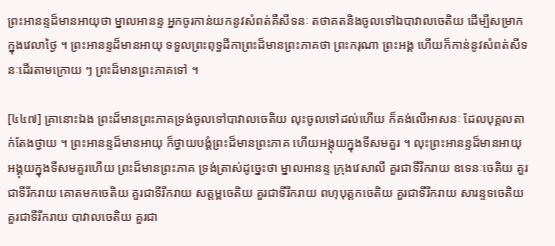ព្រះអានន្ទដ៏មានអាយុថា ម្នាលអានន្ទ អ្នកចូរកាន់យកនូវសំពត់គឺសីទនៈ តថាគតនិងចូលទៅឯបាវាលចេតិយ ដើម្បីសម្រាកក្នុងវេលាថ្ងៃ ។ ព្រះអានន្ទដ៏មានអាយុ ទទួលព្រះពុទ្ធដីកាព្រះដ៏មានព្រះភាគថា ព្រះករុណា ព្រះអង្គ ហើយក៏កាន់នូវសំពត់សីទនៈដើរតាមក្រោយ ៗ ព្រះដ៏មានព្រះភាគទៅ ។

[៤៤៧] គ្រានោះឯង ព្រះដ៏មានព្រះភាគទ្រង់ចូលទៅបាវាលចេតិយ លុះចូលទៅដល់ហើយ ក៏គង់លើអាសនៈ ដែលបុគ្គលតាក់តែងថ្វាយ ។ ព្រះអានន្ទដ៏មានអាយុ ក៏ថ្វាយបង្គំព្រះដ៏មានព្រះភាគ ហើយអង្គុយក្នុងទីសមគួរ ។ លុះព្រះអានន្ទដ៏មានអាយុ អង្គុយក្នុងទីសមគួរហើយ ព្រះដ៏មានព្រះភាគ ទ្រង់ត្រាស់ដូច្នេះថា ម្នាលអានន្ទ ក្រុងវេសាលី គួរជាទីរីករាយ ឧទេនៈចេតិយ គួរជាទីរីករាយ គោតមកចេតិយ គួរជាទីរីករាយ សត្តម្ពចេតិយ គួរជាទីរីករាយ ពហុបុត្តកចេតិយ គួរជាទីរីករាយ សារន្ទទចេតិយ គួរជាទីរីករាយ បាវាលចេតិយ គួរជា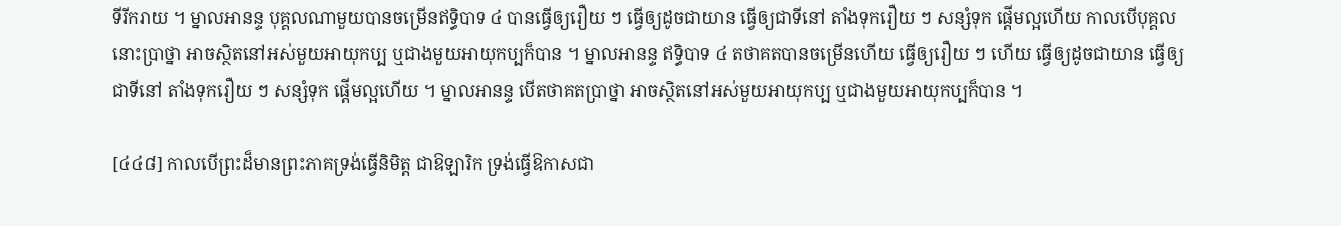ទីរីករាយ ។ ម្នាលអានន្ទ បុគ្គលណាមួយបានចម្រើនឥទ្ធិបាទ ៤ បានធ្វើឲ្យរឿយ ៗ ធ្វើឲ្យដូចជាយាន ធ្វើឲ្យជាទីនៅ តាំងទុករឿយ ៗ សន្សំទុក ផ្តើមល្អហើយ កាលបើបុគ្គលនោះប្រាថ្នា អាចស្ថិតនៅអស់មួយអាយុកប្ប ឬជាងមួយអាយុកប្បក៏បាន ។ ម្នាលអានន្ទ ឥទ្ធិបាទ ៤ តថាគតបានចម្រើនហើយ ធ្វើឲ្យរឿយ ៗ ហើយ ធ្វើឲ្យដូចជាយាន ធ្វើឲ្យជាទីនៅ តាំងទុករឿយ ៗ សន្សំទុក ផ្តើមល្អហើយ ។ ម្នាលអានន្ទ បើតថាគតប្រាថ្នា អាចស្ថិតនៅអស់មួយអាយុកប្ប ឬជាងមួយអាយុកប្បក៏បាន ។

[៤៤៨] កាលបើព្រះដ៏មានព្រះភាគទ្រង់ធ្វើនិមិត្ត ជាឱឡារិក ទ្រង់ធ្វើឱកាសជា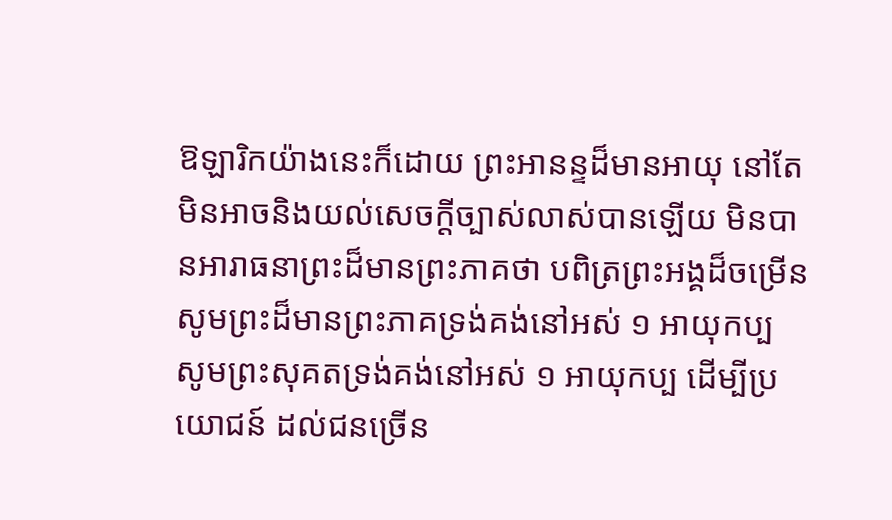ឱឡារិកយ៉ាងនេះក៏ដោយ ព្រះអានន្ទដ៏មានអាយុ នៅតែមិនអាចនិងយល់សេចក្តីច្បាស់លាស់បានឡើយ មិនបានអារាធនាព្រះដ៏មានព្រះភាគថា បពិត្រព្រះអង្គដ៏ចម្រើន សូមព្រះដ៏មានព្រះភាគទ្រង់គង់នៅអស់ ១ អាយុកប្ប សូមព្រះសុគតទ្រង់គង់នៅអស់ ១ អាយុកប្ប ដើម្បីប្រយោជន៍ ដល់ជនច្រើន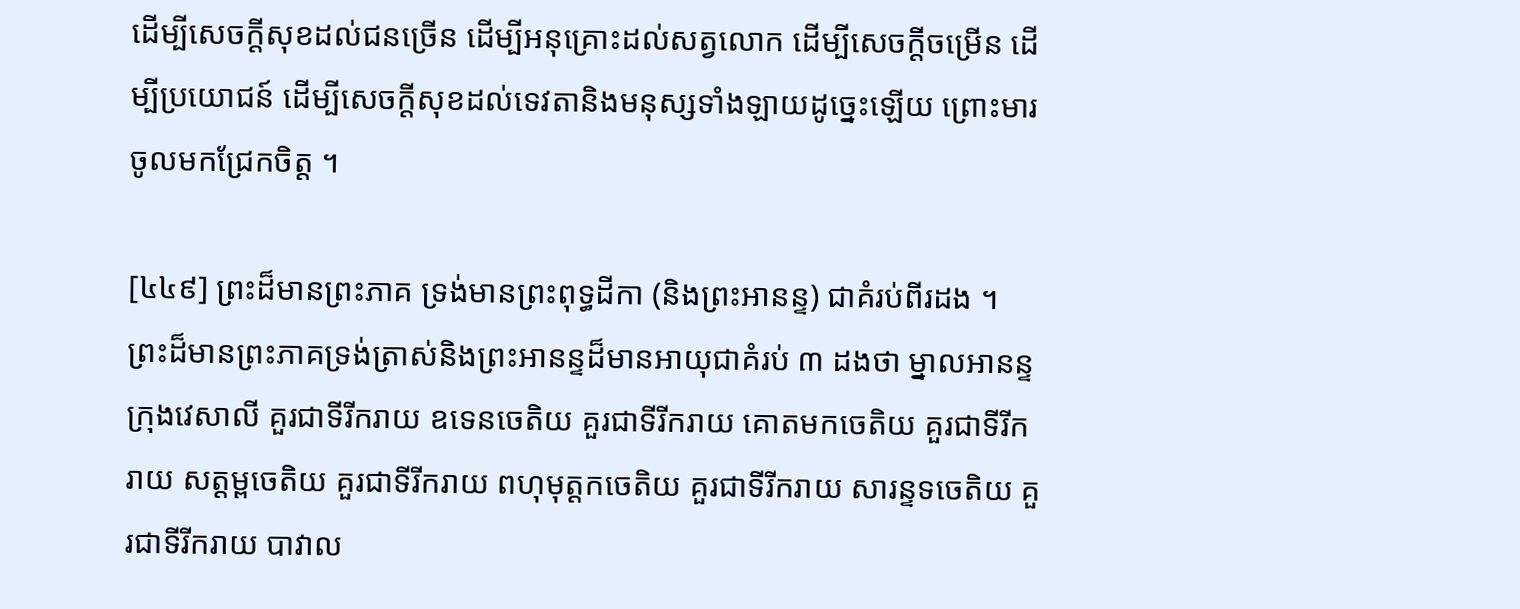ដើម្បីសេចក្តីសុខដល់ជនច្រើន ដើម្បីអនុគ្រោះដល់សត្វលោក ដើម្បីសេចក្តីចម្រើន ដើម្បីប្រយោជន៍ ដើម្បីសេចក្តីសុខដល់ទេវតានិងមនុស្សទាំងឡាយដូច្នេះឡើយ ព្រោះមារចូលមកជ្រែកចិត្ត ។

[៤៤៩] ព្រះដ៏មានព្រះភាគ ទ្រង់មានព្រះពុទ្ធដីកា (និងព្រះអានន្ទ) ជាគំរប់ពីរដង ។ ព្រះដ៏មានព្រះភាគទ្រង់ត្រាស់និងព្រះអានន្ទដ៏មានអាយុជាគំរប់ ៣ ដងថា ម្នាលអានន្ទ ក្រុងវេសាលី គួរជាទីរីករាយ ឧទេនចេតិយ គួរជាទីរីករាយ គោតមកចេតិយ គួរជាទីរីករាយ សត្តម្ពចេតិយ គួរជាទីរីករាយ ពហុមុត្តកចេតិយ គួរជាទីរីករាយ សារន្ទទចេតិយ គួរជាទីរីករាយ បាវាល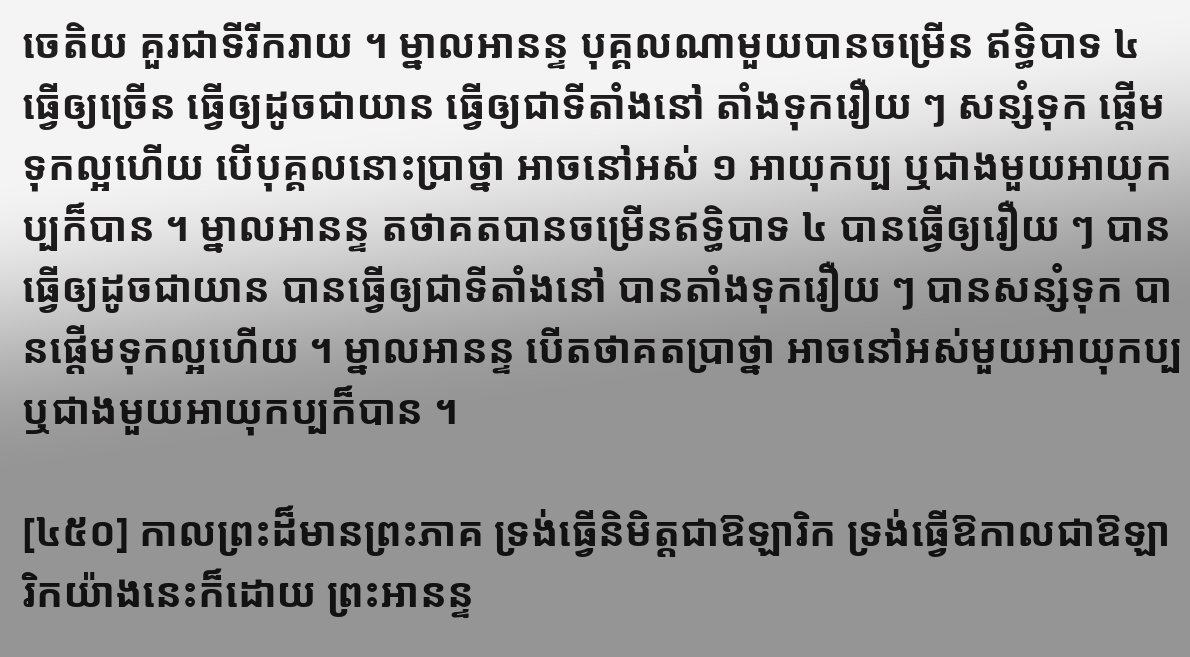ចេតិយ គួរជាទីរីករាយ ។ ម្នាលអានន្ទ បុគ្គលណាមួយបានចម្រើន ឥទ្ធិបាទ ៤ ធ្វើឲ្យច្រើន ធ្វើឲ្យដូចជាយាន ធ្វើឲ្យជាទីតាំងនៅ តាំងទុករឿយ ៗ សន្សំទុក ផ្តើមទុកល្អហើយ បើបុគ្គលនោះប្រាថ្នា អាចនៅអស់ ១ អាយុកប្ប ឬជាងមួយអាយុកប្បក៏បាន ។ ម្នាលអានន្ទ តថាគតបានចម្រើនឥទ្ធិបាទ ៤ បានធ្វើឲ្យរឿយ ៗ បានធ្វើឲ្យដូចជាយាន បានធ្វើឲ្យជាទីតាំងនៅ បានតាំងទុករឿយ ៗ បានសន្សំទុក បានផ្តើមទុកល្អហើយ ។ ម្នាលអានន្ទ បើតថាគតប្រាថ្នា អាចនៅអស់មួយអាយុកប្ប ឬជាងមួយអាយុកប្បក៏បាន ។

[៤៥០] កាលព្រះដ៏មានព្រះភាគ ទ្រង់ធ្វើនិមិត្តជាឱឡារិក ទ្រង់ធ្វើឱកាលជាឱឡារិកយ៉ាងនេះក៏ដោយ ព្រះអានន្ទ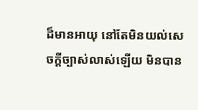ដ៏មានអាយុ នៅតែមិនយល់សេចក្តីច្បាស់លាស់ឡើយ មិនបាន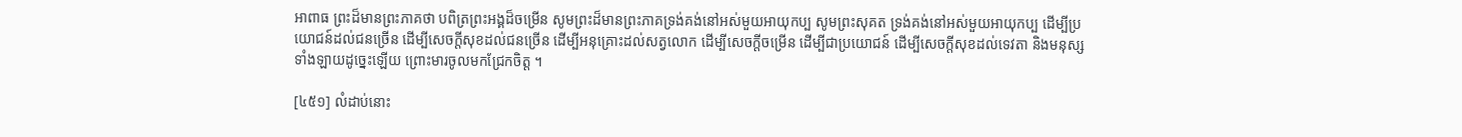អាពាធ ព្រះដ៏មានព្រះភាគថា បពិត្រព្រះអង្គដ៏ចម្រើន សូមព្រះដ៏មានព្រះភាគទ្រង់គង់នៅអស់មួយអាយុកប្ប សូមព្រះសុគត ទ្រង់គង់នៅអស់មួយអាយុកប្ប ដើម្បីប្រយោជន៍ដល់ជនច្រើន ដើម្បីសេចក្តីសុខដល់ជនច្រើន ដើម្បីអនុគ្រោះដល់សត្វលោក ដើម្បីសេចក្តីចម្រើន ដើម្បីជាប្រយោជន៍ ដើម្បីសេចក្តីសុខដល់ទេវតា និងមនុស្សទាំងឡាយដូច្នេះឡើយ ព្រោះមារចូលមកជ្រែកចិត្ត ។

[៤៥១] លំដាប់នោះ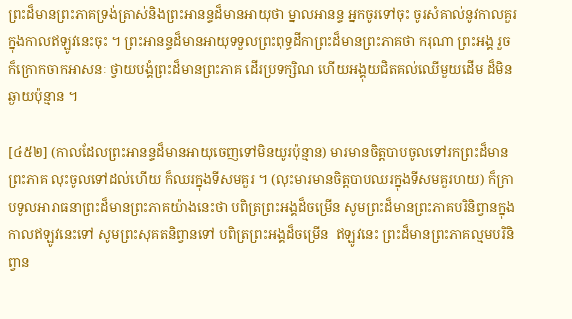ព្រះដ៏មានព្រះភាគទ្រង់ត្រាស់និងព្រះអានន្ទដ៏មានអាយុថា ម្នាលអានន្ទ អ្នកចូរទៅចុះ ចូរសំគាល់នូវកាលគួរក្នុងកាលឥឡូវនេះចុះ ។ ព្រះអានន្ទដ៏មានអាយុទទួលព្រះពុទ្ធដីកាព្រះដ៏មានព្រះភាគថា ករុណា ព្រះអង្គ រួចក៏ក្រោកចាកអាសនៈ ថ្វាយបង្គំព្រះដ៏មានព្រះភាគ ដើរប្រទក្សិណ ហើយអង្គុយជិតគល់ឈើមួយដើម ដ៏មិនឆ្ងាយប៉ុន្មាន ។

[៤៥២] (កាលដែលព្រះអានន្ទដ៏មានអាយុចេញទៅមិនយូរប៉ុន្មាន) មារមានចិត្តបាបចូលទៅរកព្រះដ៏មានព្រះភាគ លុះចូលទៅដល់ហើយ ក៏ឈរក្នុងទីសមគួរ ។ (លុះមារមានចិត្តបាបឈរក្នុងទីសមគួរហយ) ក៏ក្រាបទូលអារាធនាព្រះដ៏មានព្រះភាគយ៉ាងនេះថា បពិត្រព្រះអង្គដ៏ចម្រើន សូមព្រះដ៏មានព្រះភាគបរិនិព្វានក្នុងកាលឥឡូវនេះទៅ សូមព្រះសុគតនិព្វានទៅ បពិត្រព្រះអង្គដ៏ចម្រើន  ឥឡូវនេះ ព្រះដ៏មានព្រះភាគល្មមបរិនិព្វាន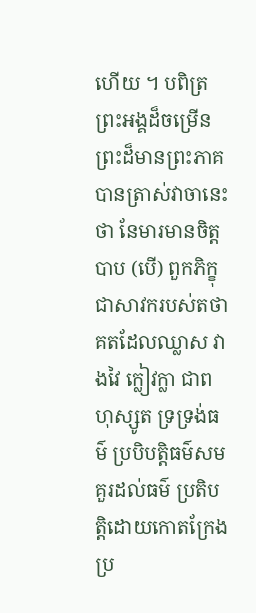ហើយ ។ បពិត្រព្រះអង្គដ៏ចម្រើន ព្រះដ៏មានព្រះភាគបានត្រាស់វាចានេះថា នែមារមានចិត្តបាប (បើ) ពួកភិក្ខុជាសាវករបស់តថាគតដែលឈ្លាស វាងវៃ ក្លៀវក្លា ជាពហុស្សូត ទ្រទ្រង់ធម៌ ប្របិបត្តិធម៌សមគួរដល់ធម៌ ប្រតិបត្តិដោយកោតក្រែង ប្រ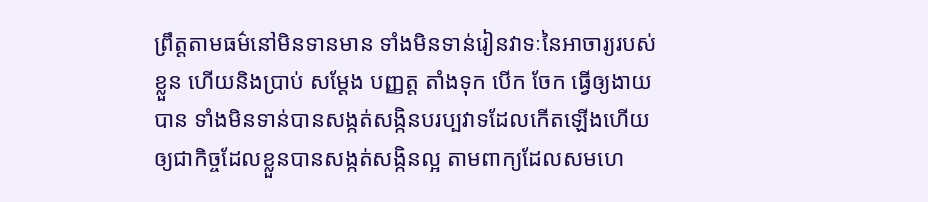ព្រឹត្តតាមធម៌នៅមិនទានមាន ទាំងមិនទាន់រៀនវាទៈនៃអាចារ្យរបស់ខ្លួន ហើយនិងប្រាប់ សម្តែង បញ្ញត្ត តាំងទុក បើក ចែក ធ្វើឲ្យងាយបាន ទាំងមិនទាន់បានសង្កត់សង្កិនបរប្បវាទដែលកើតឡើងហើយ ឲ្យជាកិច្ចដែលខ្លួនបានសង្កត់សង្កិនល្អ តាមពាក្យដែលសមហេ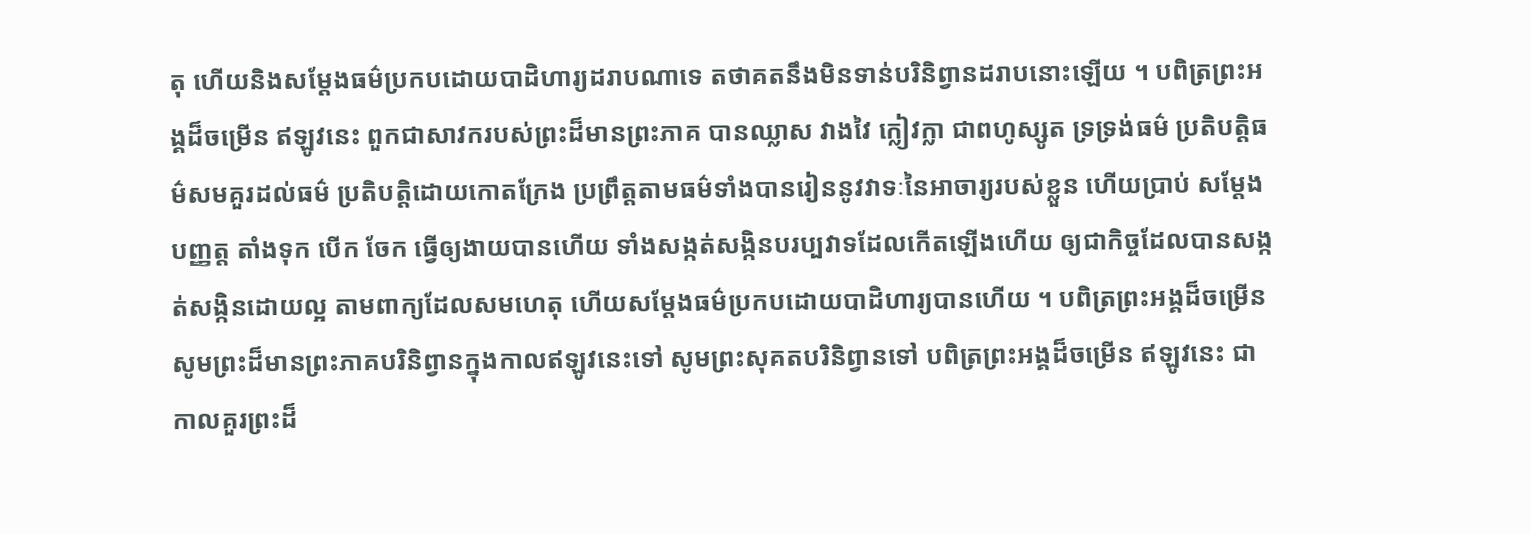តុ ហើយនិងសម្តែងធម៌ប្រកបដោយបាដិហារ្យដរាបណាទេ តថាគតនឹងមិនទាន់បរិនិព្វានដរាបនោះឡើយ ។ បពិត្រព្រះអង្គដ៏ចម្រើន ឥឡូវនេះ ពួកជាសាវករបស់ព្រះដ៏មានព្រះភាគ បានឈ្លាស វាងវៃ ក្លៀវក្លា ជាពហូស្សូត ទ្រទ្រង់ធម៌ ប្រតិបត្តិធម៌សមគួរដល់ធម៌ ប្រតិបត្តិដោយកោតក្រែង ប្រព្រឹត្តតាមធម៌ទាំងបានរៀននូវវាទៈនៃអាចារ្យរបស់ខ្លួន ហើយប្រាប់ សម្តែង បញ្ញត្ត តាំងទុក បើក ចែក ធ្វើឲ្យងាយបានហើយ ទាំងសង្កត់សង្កិនបរប្បវាទដែលកើតឡើងហើយ ឲ្យជាកិច្ចដែលបានសង្កត់សង្កិនដោយល្អ តាមពាក្យដែលសមហេតុ ហើយសម្តែងធម៌ប្រកបដោយបាដិហារ្យបានហើយ ។ បពិត្រព្រះអង្គដ៏ចម្រើន សូមព្រះដ៏មានព្រះភាគបរិនិព្វានក្នុងកាលឥឡូវនេះទៅ សូមព្រះសុគតបរិនិព្វានទៅ បពិត្រព្រះអង្គដ៏ចម្រើន ឥឡូវនេះ ជាកាលគួរព្រះដ៏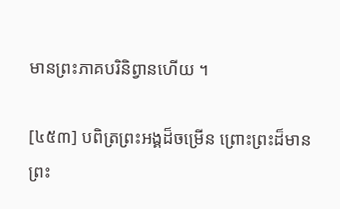មានព្រះភាគបរិនិព្វានហើយ ។

[៤៥៣] បពិត្រព្រះអង្គដ៏ចម្រើន ព្រោះព្រះដ៏មានព្រះ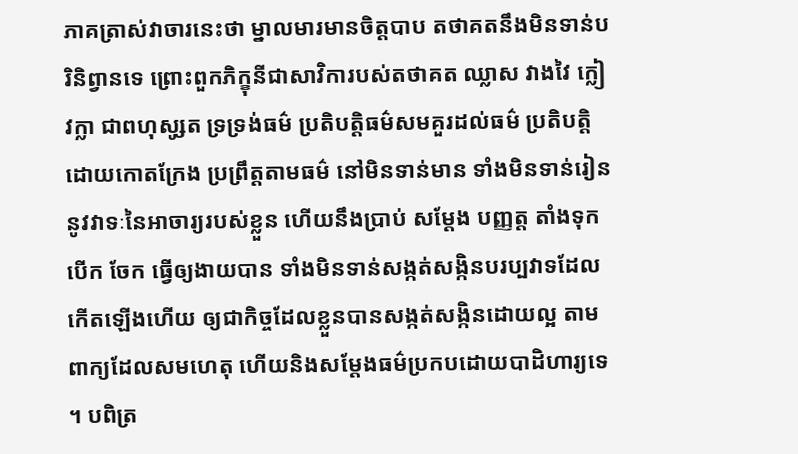ភាគត្រាស់វាចារនេះថា ម្នាលមារមានចិត្តបាប តថាគតនឹងមិនទាន់បរិនិព្វានទេ ព្រោះពួកភិក្ខុនីជាសាវិការបស់តថាគត ឈ្លាស វាងវៃ ក្លៀវក្លា ជាពហុសូ្សត ទ្រទ្រង់ធម៌ ប្រតិបត្តិធម៌សមគួរដល់ធម៌ ប្រតិបត្តិដោយកោតក្រែង ប្រព្រឹត្តតាមធម៌ នៅមិនទាន់មាន ទាំងមិនទាន់រៀននូវវាទៈនៃអាចារ្យរបស់ខ្លួន ហើយនឹងប្រាប់ សម្តែង បញ្ញត្ត តាំងទុក បើក ចែក ធ្វើឲ្យងាយបាន ទាំងមិនទាន់សង្កត់សង្កិនបរប្បវាទដែលកើតឡើងហើយ ឲ្យជាកិច្ចដែលខ្លួនបានសង្កត់សង្កិនដោយល្អ តាមពាក្យដែលសមហេតុ ហើយនិងសម្តែងធម៌ប្រកបដោយបាដិហារ្យទេ ។ បពិត្រ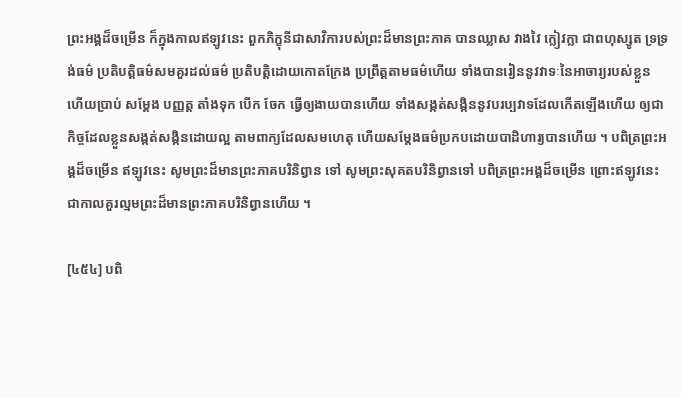ព្រះអង្គដ៏ចម្រើន ក៏ក្នុងកាលឥឡូវនេះ ពួកភិក្ខុនីជាសាវិការបស់ព្រះដ៏មានព្រះភាគ បានឈ្លាស វាងវៃ ក្លៀវក្លា ជាពហុស្សូត ទ្រទ្រង់ធម៌ ប្រតិបត្តិធម៌សមគួរដល់ធម៌ ប្រតិបត្តិដោយកោតក្រែង ប្រព្រឹត្តតាមធម៌ហើយ ទាំងបានរៀននូវវាទៈនៃអាចារ្យរបស់ខ្លួន ហើយប្រាប់ សម្តែង បញ្ញត្ត តាំងទុក បើក ចែក ធ្វើឲ្យងាយបានហើយ ទាំងសង្កត់សង្កិននូវបរប្បវាទដែលកើតឡើងហើយ ឲ្យជាកិច្ចដែលខ្លួនសង្កត់សង្កិនដោយល្អ តាមពាក្យដែលសមហេតុ ហើយសម្តែងធម៌ប្រកបដោយបាដិហារ្យបានហើយ ។ បពិត្រព្រះអង្គដ៏ចម្រើន ឥឡូវនេះ សូមព្រះដ៏មានព្រះភាគបរិនិព្វាន ទៅ សូមព្រះសុគតបរិនិព្វានទៅ បពិត្រព្រះអង្គដ៏ចម្រើន ព្រោះឥឡូវនេះ ជាកាលគួរល្មមព្រះដ៏មានព្រះភាគបរិនិព្វានហើយ ។

[៤៥៤] បពិ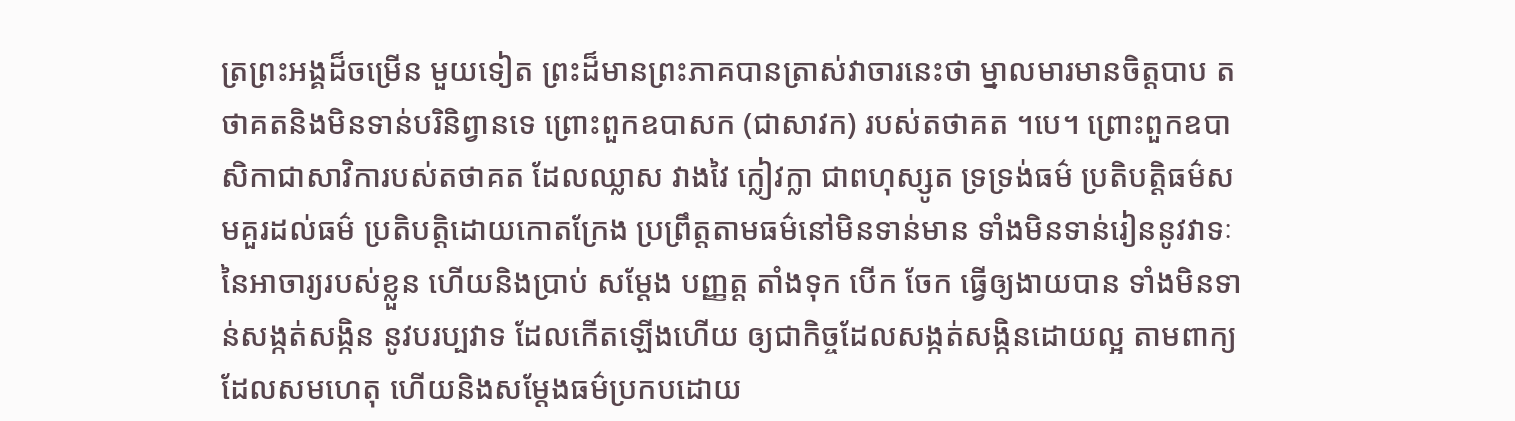ត្រព្រះអង្គដ៏ចម្រើន មួយទៀត ព្រះដ៏មានព្រះភាគបានត្រាស់វាចារនេះថា ម្នាលមារមានចិត្តបាប តថាគតនិងមិនទាន់បរិនិព្វានទេ ព្រោះពួកឧបាសក (ជាសាវក) របស់តថាគត ។បេ។ ព្រោះពួកឧបាសិកាជាសាវិការបស់តថាគត ដែលឈ្លាស វាងវៃ ក្លៀវក្លា ជាពហុស្សូត ទ្រទ្រង់ធម៌ ប្រតិបត្តិធម៌សមគួរដល់ធម៌ ប្រតិបត្តិដោយកោតក្រែង ប្រព្រឹត្តតាមធម៌នៅមិនទាន់មាន ទាំងមិនទាន់រៀននូវវាទៈនៃអាចារ្យរបស់ខ្លួន ហើយនិងប្រាប់ សម្តែង បញ្ញត្ត តាំងទុក បើក ចែក ធ្វើឲ្យងាយបាន ទាំងមិនទាន់សង្កត់សង្កិន នូវបរប្បវាទ ដែលកើតឡើងហើយ ឲ្យជាកិច្ចដែលសង្កត់សង្កិនដោយល្អ តាមពាក្យដែលសមហេតុ ហើយនិងសម្តែងធម៌ប្រកបដោយ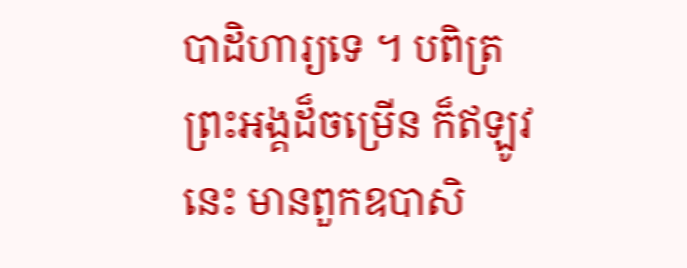បាដិហារ្យទេ ។ បពិត្រព្រះអង្គដ៏ចម្រើន ក៏ឥឡូវនេះ មានពួកឧបាសិ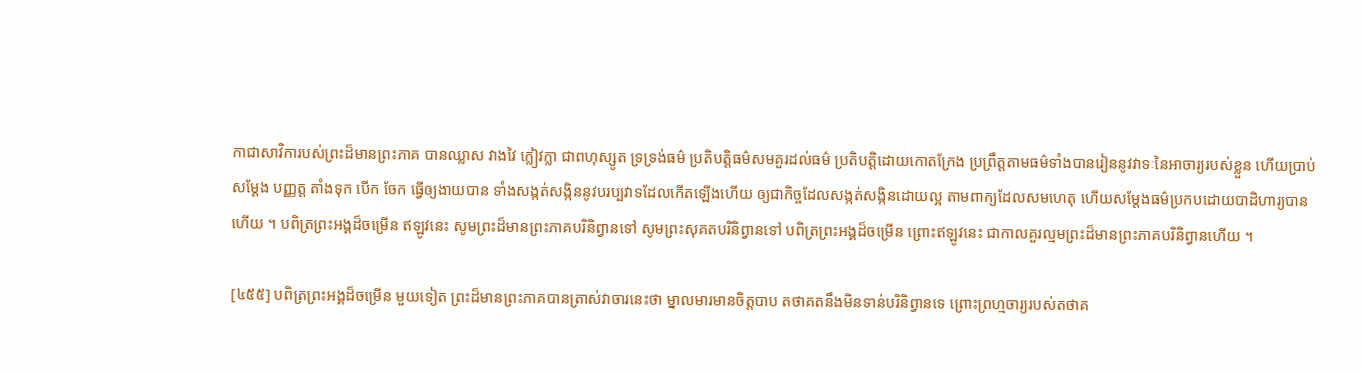កាជាសាវិការបស់ព្រះដ៏មានព្រះភាគ បានឈ្លាស វាងវៃ ក្លៀវក្លា ជាពហុស្សូត ទ្រទ្រង់ធម៌ ប្រតិបត្តិធម៌សមគួរដល់ធម៌ ប្រតិបត្តិដោយកោតក្រែង ប្រព្រឹត្តតាមធម៌ទាំងបានរៀននូវវាទៈនៃអាចារ្យរបស់ខ្លួន ហើយប្រាប់ សម្តែង បញ្ញត្ត តាំងទុក បើក ចែក ធ្វើឲ្យងាយបាន ទាំងសង្កត់សង្កិននូវបរប្បវាទដែលកើតឡើងហើយ ឲ្យជាកិច្ចដែលសង្កត់សង្កិនដោយល្អ តាមពាក្យដែលសមហេតុ ហើយសម្តែងធម៌ប្រកបដោយបាដិហារ្យបានហើយ ។ បពិត្រព្រះអង្គដ៏ចម្រើន ឥឡូវនេះ សូមព្រះដ៏មានព្រះភាគបរិនិព្វានទៅ សូមព្រះសុគតបរិនិព្វានទៅ បពិត្រព្រះអង្គដ៏ចម្រើន ព្រោះឥឡូវនេះ ជាកាលគួរល្មមព្រះដ៏មានព្រះភាគបរិនិព្វានហើយ ។

[៤៥៥] បពិត្រព្រះអង្គដ៏ចម្រើន មួយទៀត ព្រះដ៏មានព្រះភាគបានត្រាស់វាចារនេះថា ម្នាលមារមានចិត្តបាប តថាគតនឹងមិនទាន់បរិនិព្វានទេ ព្រោះព្រហ្មចារ្យរបស់តថាគ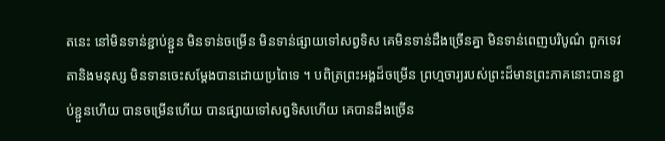តនេះ នៅមិនទាន់ខ្ជាប់ខ្ជួន មិនទាន់ចម្រើន មិនទាន់ផ្សាយទៅសព្វទិស គេមិនទាន់ដឹងច្រើនគ្នា មិនទាន់ពេញបរិបូណ៌ ពួកទេវតានិងមនុស្ស មិនទានចេះសម្តែងបានដោយប្រពៃទេ ។ បពិត្រព្រះអង្គដ៏ចម្រើន ព្រហ្មចារ្យរបស់ព្រះដ៏មានព្រះភាគនោះបានខ្ជាប់ខ្ជួនហើយ បានចម្រើនហើយ បានផ្សាយទៅសព្វទិសហើយ គេបានដឹងច្រើន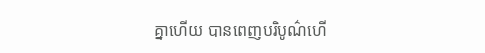គ្នាហើយ បានពេញបរិបូណ៌ហើ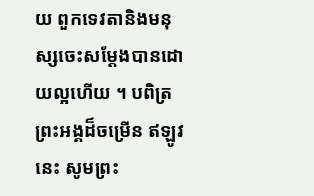យ ពួកទេវតានិងមនុស្សចេះសម្តែងបានដោយល្អហើយ ។ បពិត្រព្រះអង្គដ៏ចម្រើន ឥឡូវនេះ សូមព្រះ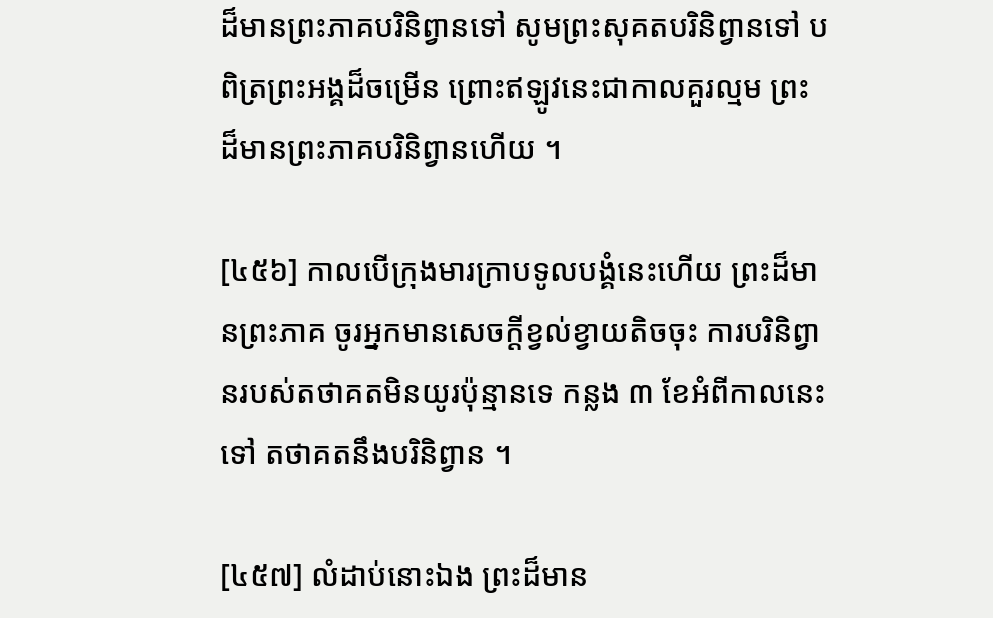ដ៏មានព្រះភាគបរិនិព្វានទៅ សូមព្រះសុគតបរិនិព្វានទៅ បពិត្រព្រះអង្គដ៏ចម្រើន ព្រោះឥឡូវនេះជាកាលគួរល្មម ព្រះដ៏មានព្រះភាគបរិនិព្វានហើយ ។

[៤៥៦] កាលបើក្រុងមារក្រាបទូលបង្គំនេះហើយ ព្រះដ៏មានព្រះភាគ ចូរអ្នកមានសេចក្តីខ្វល់ខ្វាយតិចចុះ ការបរិនិព្វានរបស់តថាគតមិនយូរប៉ុន្មានទេ កន្លង ៣ ខែអំពីកាលនេះទៅ តថាគតនឹងបរិនិព្វាន ។

[៤៥៧] លំដាប់នោះឯង ព្រះដ៏មាន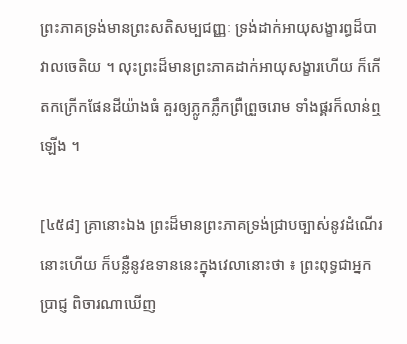ព្រះភាគទ្រង់មានព្រះសតិសម្បជញ្ញៈ ទ្រង់ដាក់អាយុសង្ខារព្ធដ៏បាវាលចេតិយ ។ លុះព្រះដ៏មានព្រះភាគដាក់អាយុសង្ខារហើយ ក៏កើតកក្រើកផែនដីយ៉ាងធំ គួរឲ្យភ្លូកភ្លឹកព្រឺព្រួចរោម ទាំងផ្គរក៏លាន់ឮឡើង ។

[៤៥៨] គ្រានោះឯង ព្រះដ៏មានព្រះភាគទ្រង់ជ្រាបច្បាស់នូវដំណើរនោះហើយ ក៏បន្លឺនូវឧទាននេះក្នុងវេលានោះថា ៖ ព្រះពុទ្ធជាអ្នកប្រាជ្ញ ពិចារណាឃើញ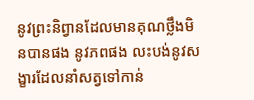នូវព្រះនិព្វានដែលមានគុណថ្លឹងមិនបានផង នូវភពផង លះបង់នូវសង្ខារដែលនាំសត្វទៅកាន់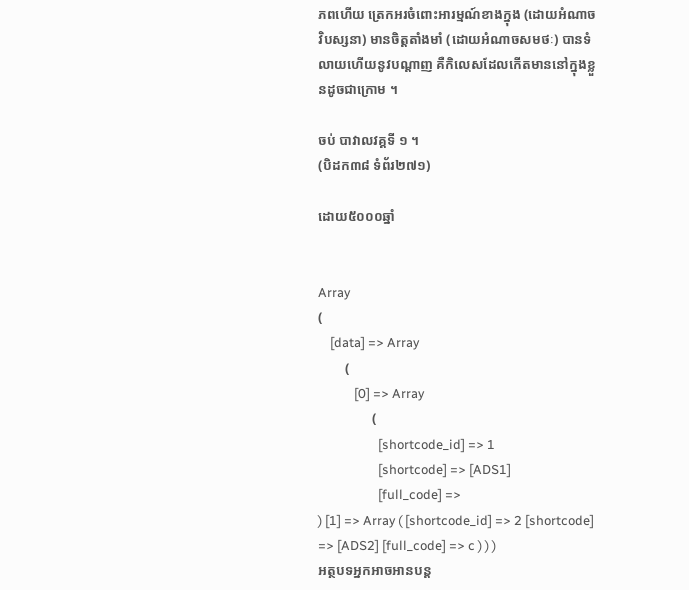ភពហើយ ត្រេកអរចំពោះអារម្មណ៍ខាងក្នុង (ដោយអំណាច វិបស្សនា) មានចិត្តតាំងមាំ (ដោយអំណាចសមថៈ) បានទំលាយហើយនូវបណ្តាញ គឺកិលេសដែលកើតមាននៅក្នុងខ្លួនដូចជាក្រោម ។

ចប់ បាវាលវគ្គទី ១ ។
(បិដក៣៨ ទំព័រ២៧១)

ដោយ៥០០០ឆ្នាំ


Array
(
    [data] => Array
        (
            [0] => Array
                (
                    [shortcode_id] => 1
                    [shortcode] => [ADS1]
                    [full_code] =>
) [1] => Array ( [shortcode_id] => 2 [shortcode] => [ADS2] [full_code] => c ) ) )
អត្ថបទអ្នកអាចអានបន្ត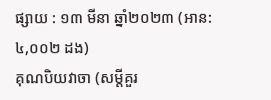ផ្សាយ : ១៣ មីនា ឆ្នាំ២០២៣ (អាន: ៤,០០២ ដង)
គុណបិយវាចា (សម្តីគួរ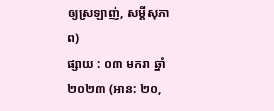ឲ្យស្រឡាញ់, សម្តីសុភាព)
ផ្សាយ : ០៣ មករា ឆ្នាំ២០២៣ (អាន: ២០,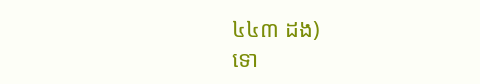៤៤៣ ដង)
ទោ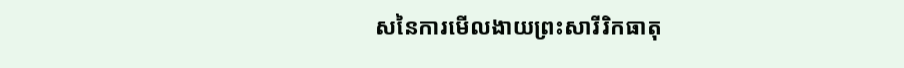សនៃការមើលងាយព្រះសារីរិកធាតុ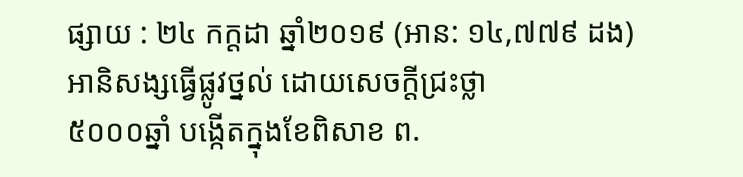ផ្សាយ : ២៤ កក្តដា ឆ្នាំ២០១៩ (អាន: ១៤,៧៧៩ ដង)
អានិសង្សធ្វើផ្លូវថ្នល់ ដោយសេចក្តីជ្រះថ្លា
៥០០០ឆ្នាំ បង្កើតក្នុងខែពិសាខ ព.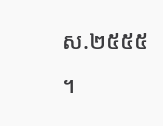ស.២៥៥៥ ។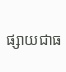ផ្សាយជាធ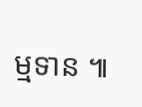ម្មទាន ៕